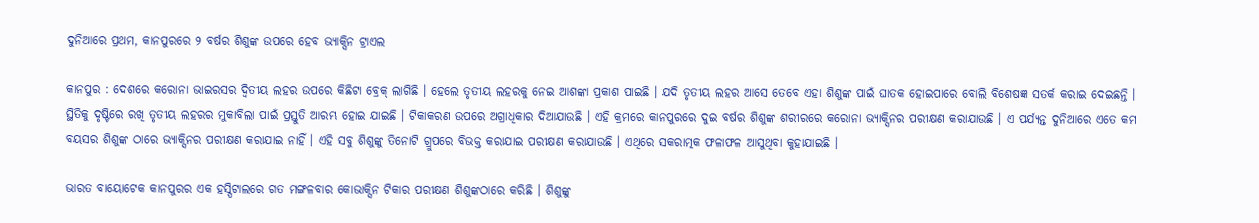ଦୁନିଆରେ ପ୍ରଥମ, କାନପୁରରେ ୨ ବର୍ଷର ଶିଶୁଙ୍କ ଉପରେ ହେବ ଭ୍ୟାକ୍ସିନ ଟ୍ରାଏଲ

କାନପୁର : ଦେଶରେ କରୋନା ଭାଇରସର ଦ୍ୱିତୀୟ ଲହର ଉପରେ କିଛିଟା ବ୍ରେକ୍ ଲାଗିଛି । ହେଲେ ତୃତୀୟ ଲହରକୁ ନେଇ ଆଶଙ୍କା ପ୍ରକାଶ ପାଇଛି । ଯଦି ତୃତୀୟ ଲହର ଆସେ ତେବେ ଏହା ଶିଶୁଙ୍କ ପାଇଁ ଘାତକ ହୋଇପାରେ ବୋଲି ବିଶେଷଜ୍ଞ ସତର୍କ କରାଇ ଦେଇଛନ୍ତି । ସ୍ଥିତିକୁ ଦୃଷ୍ଟିରେ ରଖି ତୃତୀୟ ଲହରର ମୁକାବିଲା ପାଇଁ ପ୍ରସ୍ତୁତି ଆରମ୍ଭ ହୋଇ ଯାଇଛି । ଟିକାକରଣ ଉପରେ ଅଗ୍ରାଧିକାର ଦିଆଯାଉଛି । ଏହି କ୍ରମରେ କାନପୁରରେ ଦୁଇ ବର୍ଷର ଶିଶୁଙ୍କ ଶରୀରରେ କରୋନା ଭ୍ୟାକ୍ସିନର ପରୀକ୍ଷଣ କରାଯାଉଛି । ଏ ପର୍ଯ୍ୟନ୍ତ ଦୁନିଆରେ ଏତେ କମ ବୟସର ଶିଶୁଙ୍କ ଠାରେ ଭ୍ୟାକ୍ସିନର ପରୀକ୍ଷଣ କରାଯାଇ ନାହିଁ । ଏହି ସବୁ ଶିଶୁଙ୍କୁ ତିନୋଟି ଗ୍ରୁପରେ ବିଭକ୍ତ କରାଯାଇ ପରୀକ୍ଷଣ କରାଯାଉଛି । ଏଥିରେ ସକରାତ୍ମକ ଫଳାଫଳ ଆସୁଥିବା କୁହାଯାଇଛି ।

ଭାରତ ବାୟୋଟେକ କାନପୁରର ଏକ ହସ୍ପିଟାଲରେ ଗତ ମଙ୍ଗଳବାର କୋଭାକ୍ସିନ ଟିକାର ପରୀକ୍ଷଣ ଶିଶୁଙ୍କଠାରେ କରିଛି । ଶିଶୁଙ୍କୁ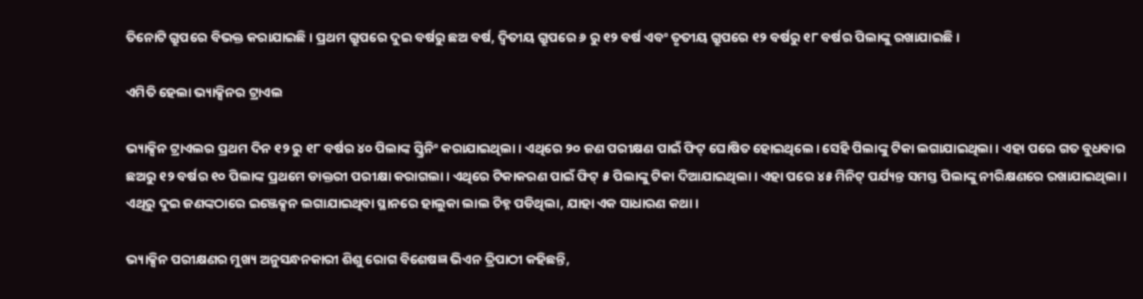ତିନୋଟି ଗ୍ରୁପରେ ବିଭକ୍ତ କରାଯାଇଛି । ପ୍ରଥମ ଗ୍ରୁପରେ ଦୁଇ ବର୍ଷରୁ ଛଅ ବର୍ଷ, ଦ୍ୱିତୀୟ ଗ୍ରୁପରେ ୬ ରୁ ୧୨ ବର୍ଷ ଏବଂ ତୃତୀୟ ଗ୍ରୁପରେ ୧୨ ବର୍ଷରୁ ୧୮ ବର୍ଷର ପିଲାଙ୍କୁ ରଖାଯାଇଛି ।

ଏମିତି ହେଲା ଭ୍ୟାକ୍ସିନର ଟ୍ରାଏଲ

ଭ୍ୟାକ୍ସିନ ଟ୍ରାଏଲର ପ୍ରଥମ ଦିନ ୧୨ ରୁ ୧୮ ବର୍ଷର ୪୦ ପିଲାଙ୍କ ସ୍କ୍ରିନିଂ କରାଯାଇଥିଲା । ଏଥିରେ ୨୦ ଜଣ ପରୀକ୍ଷଣ ପାଇଁ ଫିଟ୍ ଘୋଷିତ ହୋଇଥିଲେ। ସେହି ପିଲାଙ୍କୁ ଟିକା ଲଗାଯାଇଥିଲା । ଏହା ପରେ ଗତ ବୁଧବାର ଛଅରୁ ୧୨ ବର୍ଷର ୧୦ ପିଲାଙ୍କ ପ୍ରଥମେ ଡାକ୍ତରୀ ପରୀକ୍ଷା କରାଗଲା । ଏଥିରେ ଟିକାକରଣ ପାଇଁ ଫିଟ୍ ୫ ପିଲାଙ୍କୁ ଟିକା ଦିଆଯାଇଥିଲା । ଏହା ପରେ ୪୫ ମିନିଟ୍ ପର୍ଯ୍ୟନ୍ତ ସମସ୍ତ ପିଲାଙ୍କୁ ନୀରିକ୍ଷଣରେ ରଖାଯାଇଥିଲା । ଏଥିରୁ ଦୁଇ ଜଣଙ୍କଠାରେ ଇଞ୍ଜେକ୍ସନ ଲଗାଯାଇଥିବା ସ୍ଥାନରେ ହାଲୁକା ଲାଲ ଚିହ୍ନ ପଡିଥିଲା, ଯାହା ଏକ ସାଧାରଣ କଥା ।

ଭ୍ୟାକ୍ସିନ ପରୀକ୍ଷଣର ମୁଖ୍ୟ ଅନୁସନ୍ଧନକାରୀ ଶିଶୁ ରୋଗ ବିଶେଷଜ୍ଞ ଭିଏନ ତ୍ରିପାଠୀ କହିଛନ୍ତି,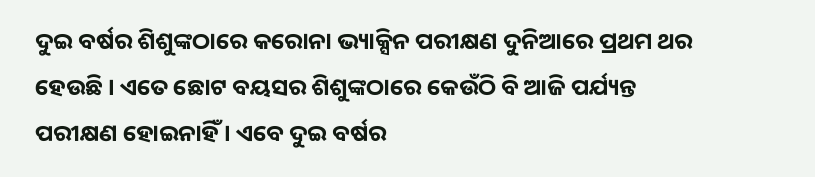ଦୁଇ ବର୍ଷର ଶିଶୁଙ୍କଠାରେ କରୋନା ଭ୍ୟାକ୍ସିନ ପରୀକ୍ଷଣ ଦୁନିଆରେ ପ୍ରଥମ ଥର ହେଉଛି । ଏତେ ଛୋଟ ବୟସର ଶିଶୁଙ୍କଠାରେ କେଉଁଠି ବି ଆଜି ପର୍ଯ୍ୟନ୍ତ ପରୀକ୍ଷଣ ହୋଇନାହିଁ । ଏବେ ଦୁଇ ବର୍ଷର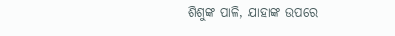ଶିଶୁଙ୍କ ପାଳି, ଯାହାଙ୍କ ଉପରେ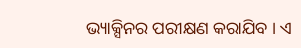ଭ୍ୟାକ୍ସିନର ପରୀକ୍ଷଣ କରାଯିବ । ଏ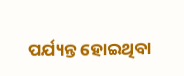ପର୍ଯ୍ୟନ୍ତ ହୋଇଥିବା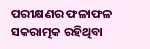ପରୀକ୍ଷଣର ଫଳାଫଳ ସକରାତ୍ମକ ରହିଥିବା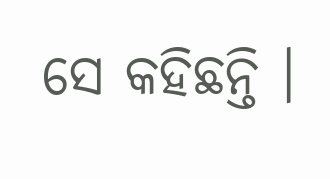ସେ କହିଛନ୍ତି ।